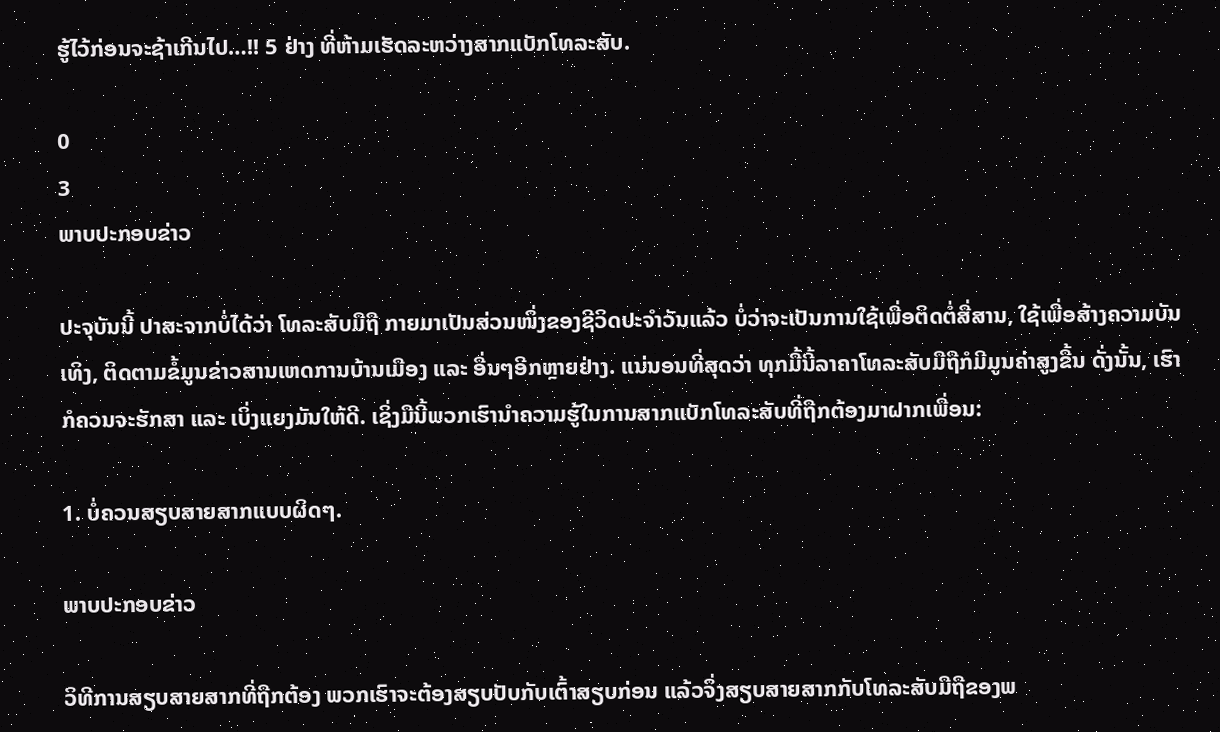ຮູ້ໄວ້ກ່ອນຈະຊ້າເກີນໄປ…!! 5 ຢ່າງ ທີ່ຫ້າມເຮັດລະຫວ່າງສາກແບັກໂທລະສັບ.

0
3
ພາບປະກອບຂ່າວ

ປະຈຸບັນນີ້ ປາສະຈາກບໍ່ໄດ້ວ່າ ໂທລະສັບມືຖື ກາຍມາເປັນສ່ວນໜຶ່ງຂອງຊີວິດປະຈຳວັນແລ້ວ ບໍ່ວ່າຈະເປັນການໃຊ້ເພື່ອຕິດຕໍ່ສື່ສານ, ໃຊ້ເພື່ອສ້າງຄວາມບັນເທິງ, ຕິດຕາມຂໍ້ມູນຂ່າວສານເຫດການບ້ານເມືອງ ແລະ ອື່ນໆອີກຫຼາຍຢ່າງ. ແນ່ນອນທີ່ສຸດວ່າ ທຸກມື້ນີ້ລາຄາໂທລະສັບມືຖືກໍມີມູນຄ່າສູງຂື້ນ ດັ່ງນັ້ນ, ເຮົາກໍຄວນຈະຮັກສາ ແລະ ເບິ່ງແຍງມັນໃຫ້ດີ. ເຊິ່ງມືນີ້ພວກເຮົານຳຄວາມຮູ້ໃນການສາກແບັກໂທລະສັບທີ່ຖືກຕ້ອງມາຝາກເພື່ອນ:

1. ບໍ່ຄວນສຽບສາຍສາກແບບຜິດໆ.

ພາບປະກອບຂ່າວ

ວິທີການສຽບສາຍສາກທີ່ຖືກຕ້ອງ ພວກເຮົາຈະຕ້ອງສຽບປັບກັບເຕົ້າສຽບກ່ອນ ແລ້ວຈຶ່ງສຽບສາຍສາກກັບໂທລະສັບມືຖືຂອງພ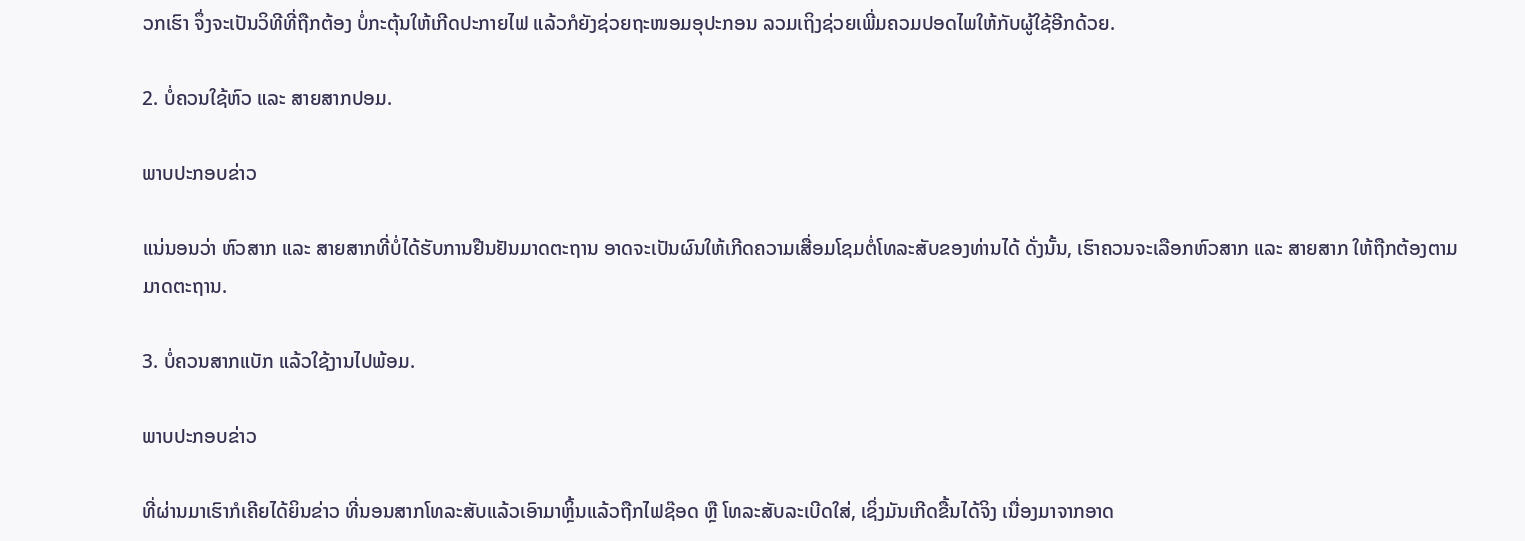ວກເຮົາ ຈຶ່ງຈະເປັນວິທີທີ່ຖືກຕ້ອງ ບໍ່ກະຕຸ້ນໃຫ້ເກີດປະກາຍໄຟ ແລ້ວກໍຍັງຊ່ວຍຖະໜອມອຸປະກອນ ລວມເຖິງຊ່ວຍເພີ່ມຄວມປອດໄພໃຫ້ກັບຜູ້ໃຊ້ອີກດ້ວຍ.

2. ບໍ່ຄວນໃຊ້ຫົວ ແລະ ສາຍສາກປອມ.

ພາບປະກອບຂ່າວ

ແນ່ນອນວ່າ ຫົວສາກ ແລະ ສາຍສາກທີ່ບໍ່ໄດ້ຮັບການຢືນຢັນມາດຕະຖານ ອາດຈະເປັນຜົນໃຫ້ເກີດຄວາມເສື່ອມໂຊມຕໍ່ໂທລະສັບຂອງທ່ານໄດ້ ດັ່ງນັ້ນ, ເຮົາຄວນຈະເລືອກຫົວສາກ ແລະ ສາຍສາກ ໃຫ້ຖືກຕ້ອງຕາມມາດຕະຖານ.

3. ບໍ່ຄວນສາກແບັກ ແລ້ວໃຊ້ງານໄປພ້ອມ.

ພາບປະກອບຂ່າວ

ທີ່ຜ່ານມາເຮົາກໍເຄີຍໄດ້ຍິນຂ່າວ ທີ່ນອນສາກໂທລະສັບແລ້ວເອົາມາຫຼິ້ນແລ້ວຖືກໄຟຊ໊ອດ ຫຼື ໂທລະສັບລະເບີດໃສ່, ເຊິ່ງມັນເກີດຂື້ນໄດ້ຈິງ ເນື່ອງມາຈາກອາດ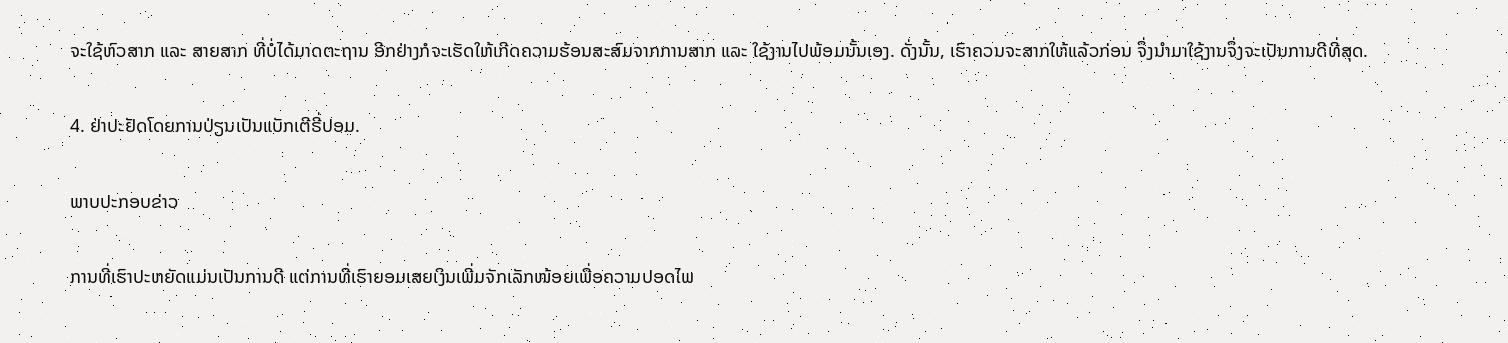ຈະໃຊ້ຫົວສາກ ແລະ ສາຍສາກ ທີ່ບໍ່ໄດ້ມາດຕະຖານ ອີກຢ່າງກໍຈະເຮັດໃຫ້ເກີດຄວາມຮ້ອນສະສົມຈາກການສາກ ແລະ ໃຊ້ງານໄປພ້ອມນັ້ນເອງ. ດັ່ງນັ້ນ, ເຮົາຄວນຈະສາກໃຫ້ແລ້ວກ່ອນ ຈຶ່ງນຳມາໃຊ້ງານຈຶ່ງຈະເປັນການດີທີ່ສຸດ.

4. ຢ່າປະຢັດໂດຍການປ່ຽນເປັນແບັກເຕີຣີ່ປອມ.

ພາບປະກອບຂ່າວ

ການທີ່ເຮົາປະຫຍັດແມ່ນເປັນການດີ ແຕ່ການທີ່ເຮົາຍອມເສຍເງິນເພີ່ມຈັກເລັກໜ້ອຍເພື່ອຄວາມປອດໄພ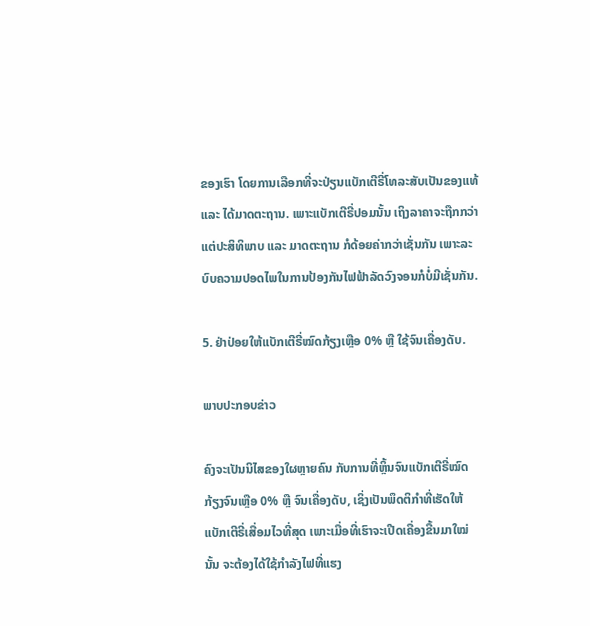ຂອງເຮົາ ໂດຍການເລືອກທີ່ຈະປ່ຽນແບັກເຕີຣີ່ໂທລະສັບເປັນຂອງແທ້ ແລະ ໄດ້ມາດຕະຖານ. ເພາະແບັກເຕີຣີ່ປອມນັ້ນ ເຖິງລາຄາຈະຖືກກວ່າ ແຕ່ປະສິທິພາບ ແລະ ມາດຕະຖານ ກໍດ້ອຍຄ່າກວ່າເຊັ່ນກັນ ເພາະລະບົບຄວາມປອດໄພໃນການປ້ອງກັນໄຟຟ້າລັດວົງຈອນກໍບໍ່ມີເຊັ່ນກັນ.

5. ຢ່າປ່ອຍໃຫ້ແບັກເຕີຣີ່ໝົດກ້ຽງເຫຼືອ 0% ຫຼື ໃຊ້ຈົນເຄື່ອງດັບ.

ພາບປະກອບຂ່າວ

ຄົງຈະເປັນນິໄສຂອງໃຜຫຼາຍຄົນ ກັບການທີ່ຫຼິ້ນຈົນແບັກເຕີຣີ່ໝົດກ້ຽງຈົນເຫຼືອ 0% ຫຼື ຈົນເຄື່ອງດັບ, ເຊິ່ງເປັນພຶດຕິກຳທີ່ເຮັດໃຫ້ແບັກເຕີຣີ່ເສື່ອມໄວທີ່ສຸດ ເພາະເມື່ອທີ່ເຮົາຈະເປີດເຄື່ອງຂື້ນມາໃໝ່ນັ້ນ ຈະຕ້ອງໄດ້ໃຊ້ກຳລັງໄຟທີ່ແຮງ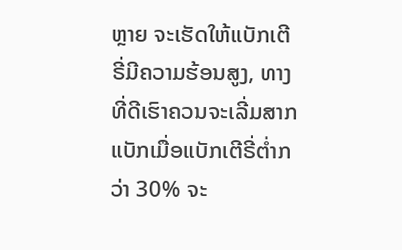ຫຼາຍ ຈະເຮັດໃຫ້ແບັກເຕີຣີ່ມີຄວາມຮ້ອນສູງ, ທາງທີ່ດີເຮົາຄວນຈະເລີ່ມສາກແບັກເມື່ອແບັກເຕີຣີ່ຕໍ່າກວ່າ 30% ຈະ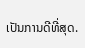ເປັນການດີທີ່ສຸດ.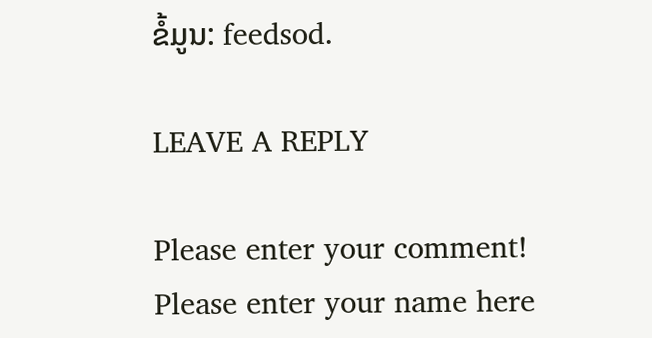ຂໍ້ມູນ: feedsod.

LEAVE A REPLY

Please enter your comment!
Please enter your name here